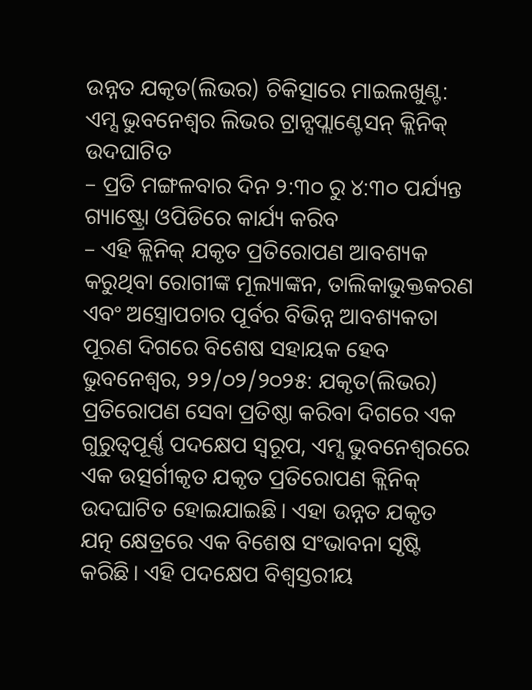ଉନ୍ନତ ଯକୃତ(ଲିଭର) ଚିକିତ୍ସାରେ ମାଇଲଖୁଣ୍ଟ: ଏମ୍ସ ଭୁବନେଶ୍ୱର ଲିଭର ଟ୍ରାନ୍ସପ୍ଲାଣ୍ଟେସନ୍ କ୍ଲିନିକ୍ ଉଦଘାଟିତ
– ପ୍ରତି ମଙ୍ଗଳବାର ଦିନ ୨:୩୦ ରୁ ୪:୩୦ ପର୍ଯ୍ୟନ୍ତ ଗ୍ୟାଷ୍ଟ୍ରୋ ଓପିଡିରେ କାର୍ଯ୍ୟ କରିବ
– ଏହି କ୍ଲିନିକ୍ ଯକୃତ ପ୍ରତିରୋପଣ ଆବଶ୍ୟକ କରୁଥିବା ରୋଗୀଙ୍କ ମୂଲ୍ୟାଙ୍କନ, ତାଲିକାଭୁକ୍ତକରଣ ଏବଂ ଅସ୍ତ୍ରୋପଚାର ପୂର୍ବର ବିଭିନ୍ନ ଆବଶ୍ୟକତା ପୂରଣ ଦିଗରେ ବିଶେଷ ସହାୟକ ହେବ
ଭୁବନେଶ୍ୱର, ୨୨/୦୨/୨୦୨୫: ଯକୃତ(ଲିଭର) ପ୍ରତିରୋପଣ ସେବା ପ୍ରତିଷ୍ଠା କରିବା ଦିଗରେ ଏକ ଗୁରୁତ୍ୱପୂର୍ଣ୍ଣ ପଦକ୍ଷେପ ସ୍ଵରୂପ, ଏମ୍ସ ଭୁବନେଶ୍ୱରରେ ଏକ ଉତ୍ସର୍ଗୀକୃତ ଯକୃତ ପ୍ରତିରୋପଣ କ୍ଲିନିକ୍ ଉଦଘାଟିତ ହୋଇଯାଇଛି। ଏହା ଉନ୍ନତ ଯକୃତ ଯତ୍ନ କ୍ଷେତ୍ରରେ ଏକ ବିଶେଷ ସଂଭାବନା ସୃଷ୍ଟି କରିଛି। ଏହି ପଦକ୍ଷେପ ବିଶ୍ୱସ୍ତରୀୟ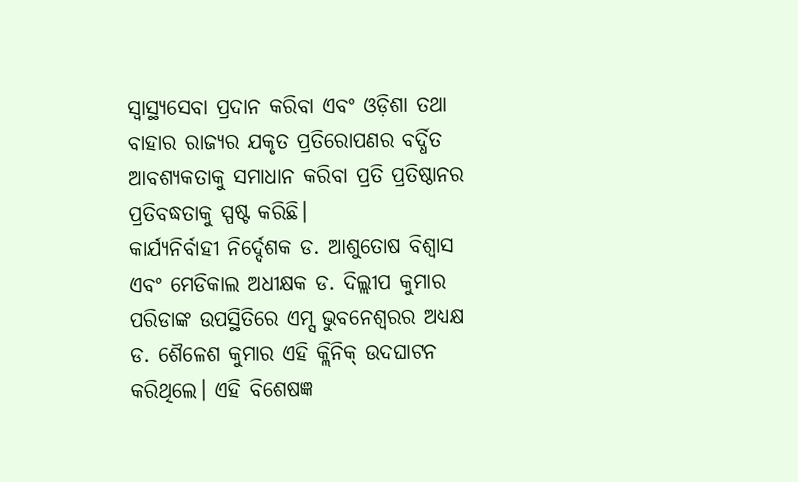ସ୍ୱାସ୍ଥ୍ୟସେବା ପ୍ରଦାନ କରିବା ଏବଂ ଓଡ଼ିଶା ତଥା ବାହାର ରାଜ୍ୟର ଯକୃତ ପ୍ରତିରୋପଣର ବର୍ଦ୍ଧିତ ଆବଶ୍ୟକତାକୁ ସମାଧାନ କରିବା ପ୍ରତି ପ୍ରତିଷ୍ଠାନର ପ୍ରତିବଦ୍ଧତାକୁ ସ୍ପଷ୍ଟ କରିଛି।
କାର୍ଯ୍ୟନିର୍ବାହୀ ନିର୍ଦ୍ଦେଶକ ଡ. ଆଶୁତୋଷ ବିଶ୍ୱାସ ଏବଂ ମେଡିକାଲ ଅଧୀକ୍ଷକ ଡ. ଦିଲ୍ଲୀପ କୁମାର ପରିଡାଙ୍କ ଉପସ୍ଥିତିରେ ଏମ୍ସ ଭୁବନେଶ୍ୱରର ଅଧ୍ୟକ୍ଷ ଡ. ଶୈଳେଶ କୁମାର ଏହି କ୍ଲିନିକ୍ ଉଦଘାଟନ କରିଥିଲେ। ଏହି ବିଶେଷଜ୍ଞ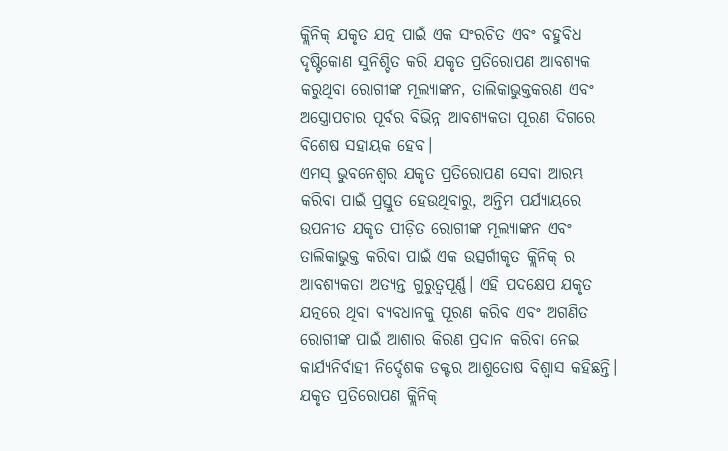କ୍ଲିନିକ୍ ଯକୃତ ଯତ୍ନ ପାଇଁ ଏକ ସଂରଚିତ ଏବଂ ବହୁବିଧ ଦୃଷ୍ଟିକୋଣ ସୁନିଶ୍ଚିତ କରି ଯକୃତ ପ୍ରତିରୋପଣ ଆବଶ୍ୟକ କରୁଥିବା ରୋଗୀଙ୍କ ମୂଲ୍ୟାଙ୍କନ, ତାଲିକାଭୁକ୍ତକରଣ ଏବଂ ଅସ୍ତ୍ରୋପଚାର ପୂର୍ବର ବିଭିନ୍ନ ଆବଶ୍ୟକତା ପୂରଣ ଦିଗରେ ବିଶେଷ ସହାୟକ ହେବ।
ଏମସ୍ ଭୁବନେଶ୍ୱର ଯକୃତ ପ୍ରତିରୋପଣ ସେବା ଆରମ୍ଭ କରିବା ପାଇଁ ପ୍ରସ୍ତୁତ ହେଉଥିବାରୁ, ଅନ୍ତିମ ପର୍ଯ୍ୟାୟରେ ଉପନୀତ ଯକୃତ ପୀଡ଼ିତ ରୋଗୀଙ୍କ ମୂଲ୍ୟାଙ୍କନ ଏବଂ ତାଲିକାଭୁକ୍ତ କରିବା ପାଇଁ ଏକ ଉତ୍ସର୍ଗୀକୃତ କ୍ଲିନିକ୍ ର ଆବଶ୍ୟକତା ଅତ୍ୟନ୍ତ ଗୁରୁତ୍ୱପୂର୍ଣ୍ଣ। ଏହି ପଦକ୍ଷେପ ଯକୃତ ଯତ୍ନରେ ଥିବା ବ୍ୟବଧାନକୁ ପୂରଣ କରିବ ଏବଂ ଅଗଣିତ ରୋଗୀଙ୍କ ପାଇଁ ଆଶାର କିରଣ ପ୍ରଦାନ କରିବା ନେଇ କାର୍ଯ୍ୟନିର୍ବାହୀ ନିର୍ଦ୍ଦେଶକ ଡକ୍ଟର ଆଶୁତୋଷ ବିଶ୍ୱାସ କହିଛନ୍ତି।
ଯକୃତ ପ୍ରତିରୋପଣ କ୍ଲିନିକ୍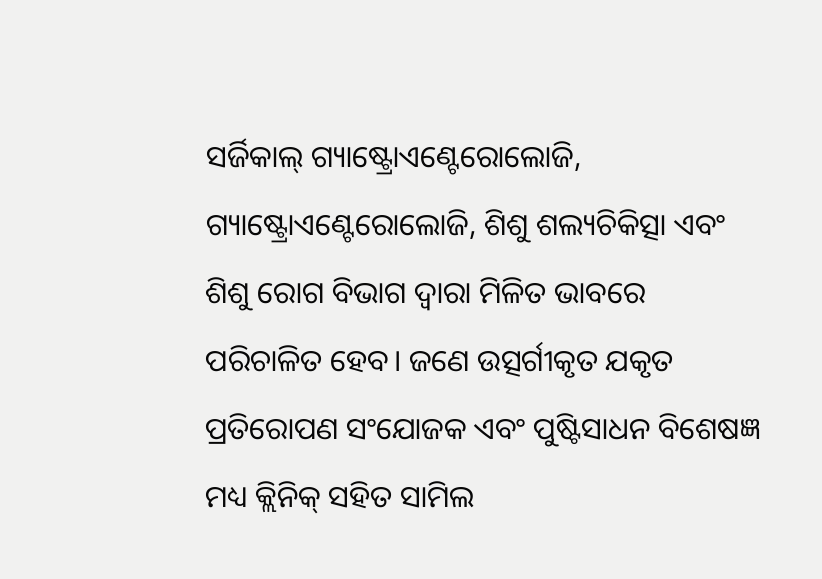ସର୍ଜିକାଲ୍ ଗ୍ୟାଷ୍ଟ୍ରୋଏଣ୍ଟେରୋଲୋଜି, ଗ୍ୟାଷ୍ଟ୍ରୋଏଣ୍ଟେରୋଲୋଜି, ଶିଶୁ ଶଲ୍ୟଚିକିତ୍ସା ଏବଂ ଶିଶୁ ରୋଗ ବିଭାଗ ଦ୍ୱାରା ମିଳିତ ଭାବରେ ପରିଚାଳିତ ହେବ। ଜଣେ ଉତ୍ସର୍ଗୀକୃତ ଯକୃତ ପ୍ରତିରୋପଣ ସଂଯୋଜକ ଏବଂ ପୁଷ୍ଟିସାଧନ ବିଶେଷଜ୍ଞ ମଧ୍ୟ କ୍ଲିନିକ୍ ସହିତ ସାମିଲ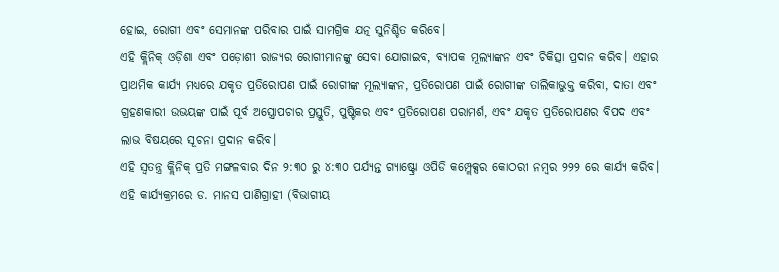ହୋଇ, ରୋଗୀ ଏବଂ ସେମାନଙ୍କ ପରିବାର ପାଇଁ ସାମଗ୍ରିକ ଯତ୍ନ ସୁନିଶ୍ଚିତ କରିବେ।
ଏହି କ୍ଲିନିକ୍ ଓଡ଼ିଶା ଏବଂ ପଡ଼ୋଶୀ ରାଜ୍ୟର ରୋଗୀମାନଙ୍କୁ ସେବା ଯୋଗାଇବ, ବ୍ୟାପକ ମୂଲ୍ୟାଙ୍କନ ଏବଂ ଚିକିତ୍ସା ପ୍ରଦାନ କରିବ। ଏହାର ପ୍ରାଥମିକ କାର୍ଯ୍ୟ ମଧ୍ୟରେ ଯକୃତ ପ୍ରତିରୋପଣ ପାଇଁ ରୋଗୀଙ୍କ ମୂଲ୍ୟାଙ୍କନ, ପ୍ରତିରୋପଣ ପାଇଁ ରୋଗୀଙ୍କ ତାଲିକାଭୁକ୍ତ କରିବା, ଦାତା ଏବଂ ଗ୍ରହଣକାରୀ ଉଭୟଙ୍କ ପାଇଁ ପୂର୍ବ ଅସ୍ତ୍ରୋପଚାର ପ୍ରସ୍ତୁତି, ପୁଷ୍ଟିକର ଏବଂ ପ୍ରତିରୋପଣ ପରାମର୍ଶ, ଏବଂ ଯକୃତ ପ୍ରତିରୋପଣର ବିପଦ ଏବଂ ଲାଭ ବିଷୟରେ ସୂଚନା ପ୍ରଦାନ କରିବ।
ଏହି ସ୍ବତନ୍ତ୍ର କ୍ଲିନିକ୍ ପ୍ରତି ମଙ୍ଗଳବାର ଦିନ ୨:୩୦ ରୁ ୪:୩୦ ପର୍ଯ୍ୟନ୍ତ ଗ୍ୟାଷ୍ଟ୍ରୋ ଓପିଡି କମ୍ପ୍ଲେକ୍ସର କୋଠରୀ ନମ୍ବର ୨୨୨ ରେ କାର୍ଯ୍ୟ କରିବ।
ଏହି କାର୍ଯ୍ୟକ୍ରମରେ ଡ. ମାନସ ପାଣିଗ୍ରାହୀ (ବିଭାଗୀୟ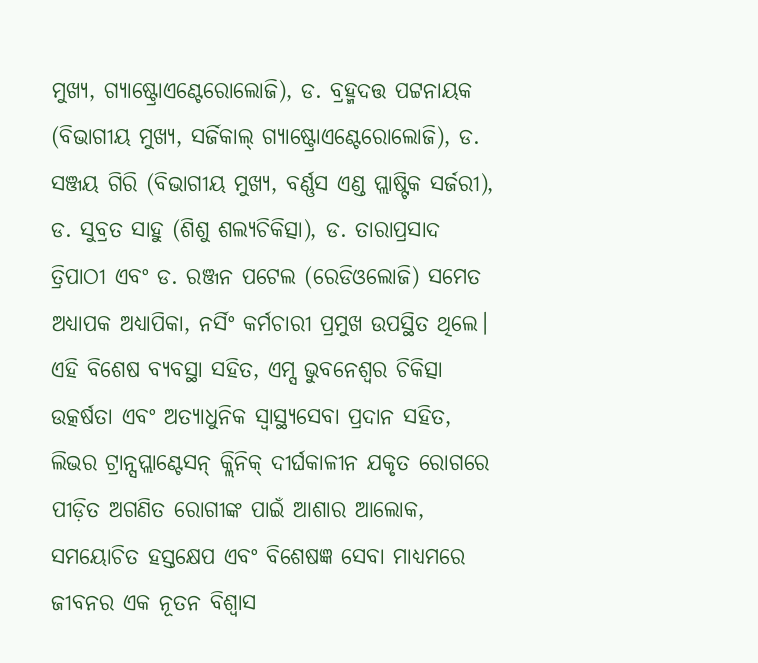ମୁଖ୍ୟ, ଗ୍ୟାଷ୍ଟ୍ରୋଏଣ୍ଟେରୋଲୋଜି), ଡ. ବ୍ରହ୍ମଦତ୍ତ ପଟ୍ଟନାୟକ (ବିଭାଗୀୟ ମୁଖ୍ୟ, ସର୍ଜିକାଲ୍ ଗ୍ୟାଷ୍ଟ୍ରୋଏଣ୍ଟେରୋଲୋଜି), ଡ. ସଞ୍ଜୟ ଗିରି (ବିଭାଗୀୟ ମୁଖ୍ୟ, ବର୍ଣ୍ଣସ ଏଣ୍ଡ ପ୍ଲାଷ୍ଟିକ ସର୍ଜରୀ), ଡ. ସୁବ୍ରତ ସାହୁ (ଶିଶୁ ଶଲ୍ୟଚିକିତ୍ସା), ଡ. ତାରାପ୍ରସାଦ ତ୍ରିପାଠୀ ଏବଂ ଡ. ରଞ୍ଜନ ପଟେଲ (ରେଡିଓଲୋଜି) ସମେତ ଅଧ୍ୟାପକ ଅଧ୍ୟାପିକା, ନର୍ସିଂ କର୍ମଚାରୀ ପ୍ରମୁଖ ଉପସ୍ଥିତ ଥିଲେ।
ଏହି ବିଶେଷ ବ୍ୟବସ୍ଥା ସହିତ, ଏମ୍ସ ଭୁବନେଶ୍ୱର ଚିକିତ୍ସା ଉତ୍କର୍ଷତା ଏବଂ ଅତ୍ୟାଧୁନିକ ସ୍ୱାସ୍ଥ୍ୟସେବା ପ୍ରଦାନ ସହିତ, ଲିଭର ଟ୍ରାନ୍ସପ୍ଲାଣ୍ଟେସନ୍ କ୍ଲିନିକ୍ ଦୀର୍ଘକାଳୀନ ଯକୃତ ରୋଗରେ ପୀଡ଼ିତ ଅଗଣିତ ରୋଗୀଙ୍କ ପାଇଁ ଆଶାର ଆଲୋକ, ସମୟୋଚିତ ହସ୍ତକ୍ଷେପ ଏବଂ ବିଶେଷଜ୍ଞ ସେବା ମାଧ୍ୟମରେ ଜୀବନର ଏକ ନୂତନ ବିଶ୍ୱାସ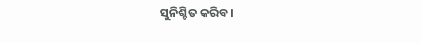ସୁନିଶ୍ଚିତ କରିବ।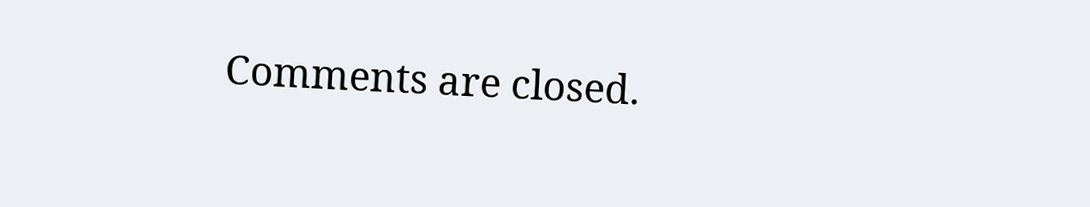Comments are closed.